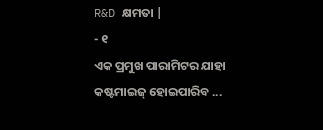R&D କ୍ଷମତା |
- ୧
ଏକ ପ୍ରମୁଖ ପାରାମିଟର ଯାହା କଷ୍ଟମାଇଜ୍ ହୋଇପାରିବ ...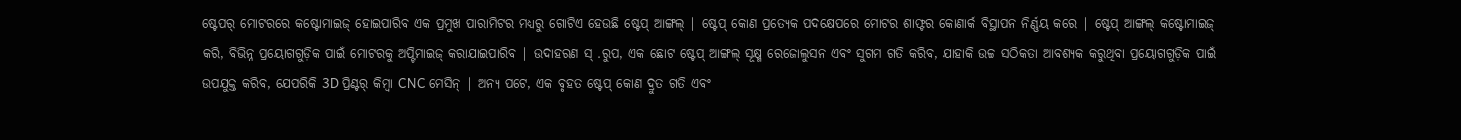ଷ୍ଟେପର୍ ମୋଟରରେ କଷ୍ଟୋମାଇଜ୍ ହୋଇପାରିବ ଏକ ପ୍ରମୁଖ ପାରାମିଟର ମଧ୍ୟରୁ ଗୋଟିଏ ହେଉଛି ଷ୍ଟେପ୍ ଆଙ୍ଗଲ୍ | ଷ୍ଟେପ୍ କୋଣ ପ୍ରତ୍ୟେକ ପଦକ୍ଷେପରେ ମୋଟର ଶାଫ୍ଟର କୋଣାର୍କ ବିସ୍ଥାପନ ନିର୍ଣ୍ଣୟ କରେ | ଷ୍ଟେପ୍ ଆଙ୍ଗଲ୍ କଷ୍ଟୋମାଇଜ୍ କରି, ବିଭିନ୍ନ ପ୍ରୟୋଗଗୁଡ଼ିକ ପାଇଁ ମୋଟରକୁ ଅପ୍ଟିମାଇଜ୍ କରାଯାଇପାରିବ | ଉଦାହରଣ ସ୍ .ରୁପ, ଏକ ଛୋଟ ଷ୍ଟେପ୍ ଆଙ୍ଗଲ୍ ସୂକ୍ଷ୍ମ ରେଜୋଲୁସନ ଏବଂ ସୁଗମ ଗତି କରିବ, ଯାହାକି ଉଚ୍ଚ ସଠିକତା ଆବଶ୍ୟକ କରୁଥିବା ପ୍ରୟୋଗଗୁଡ଼ିକ ପାଇଁ ଉପଯୁକ୍ତ କରିବ, ଯେପରିକି 3D ପ୍ରିଣ୍ଟର୍ କିମ୍ବା CNC ମେସିନ୍ | ଅନ୍ୟ ପଟେ, ଏକ ବୃହତ ଷ୍ଟେପ୍ କୋଣ ଦ୍ରୁତ ଗତି ଏବଂ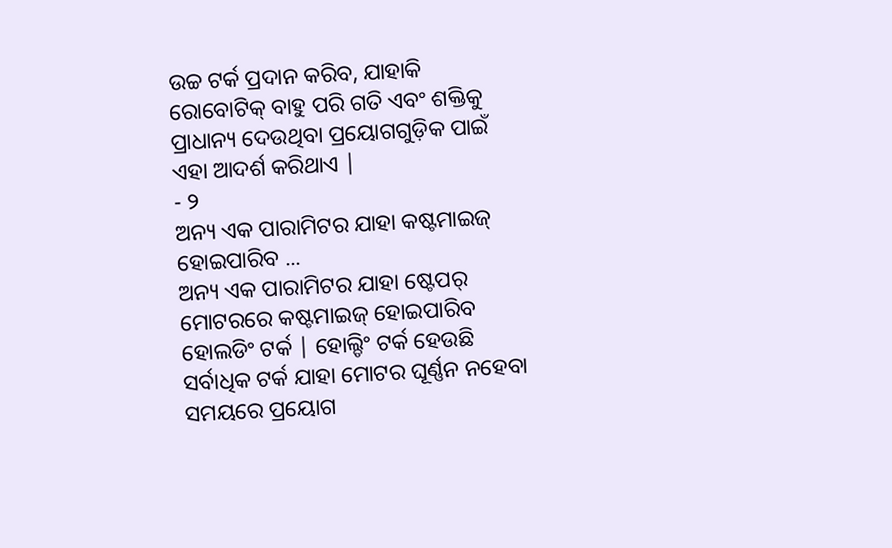ଉଚ୍ଚ ଟର୍କ ପ୍ରଦାନ କରିବ, ଯାହାକି ରୋବୋଟିକ୍ ବାହୁ ପରି ଗତି ଏବଂ ଶକ୍ତିକୁ ପ୍ରାଧାନ୍ୟ ଦେଉଥିବା ପ୍ରୟୋଗଗୁଡ଼ିକ ପାଇଁ ଏହା ଆଦର୍ଶ କରିଥାଏ |
- ୨
ଅନ୍ୟ ଏକ ପାରାମିଟର ଯାହା କଷ୍ଟମାଇଜ୍ ହୋଇପାରିବ ...
ଅନ୍ୟ ଏକ ପାରାମିଟର ଯାହା ଷ୍ଟେପର୍ ମୋଟରରେ କଷ୍ଟମାଇଜ୍ ହୋଇପାରିବ ହୋଲଡିଂ ଟର୍କ | ହୋଲ୍ଡିଂ ଟର୍କ ହେଉଛି ସର୍ବାଧିକ ଟର୍କ ଯାହା ମୋଟର ଘୂର୍ଣ୍ଣନ ନହେବା ସମୟରେ ପ୍ରୟୋଗ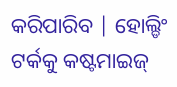କରିପାରିବ | ହୋଲ୍ଡିଂ ଟର୍କକୁ କଷ୍ଟମାଇଜ୍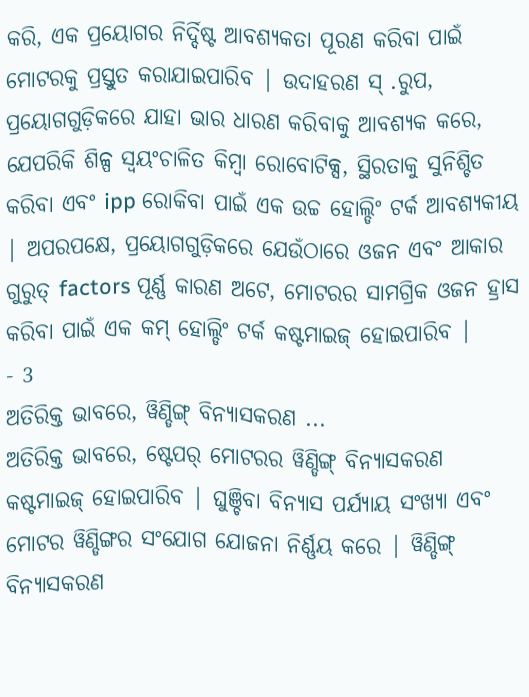କରି, ଏକ ପ୍ରୟୋଗର ନିର୍ଦ୍ଦିଷ୍ଟ ଆବଶ୍ୟକତା ପୂରଣ କରିବା ପାଇଁ ମୋଟରକୁ ପ୍ରସ୍ତୁତ କରାଯାଇପାରିବ | ଉଦାହରଣ ସ୍ .ରୁପ, ପ୍ରୟୋଗଗୁଡ଼ିକରେ ଯାହା ଭାର ଧାରଣ କରିବାକୁ ଆବଶ୍ୟକ କରେ, ଯେପରିକି ଶିଳ୍ପ ସ୍ୱୟଂଚାଳିତ କିମ୍ବା ରୋବୋଟିକ୍ସ, ସ୍ଥିରତାକୁ ସୁନିଶ୍ଚିତ କରିବା ଏବଂ ipp ରୋକିବା ପାଇଁ ଏକ ଉଚ୍ଚ ହୋଲ୍ଡିଂ ଟର୍କ ଆବଶ୍ୟକୀୟ | ଅପରପକ୍ଷେ, ପ୍ରୟୋଗଗୁଡ଼ିକରେ ଯେଉଁଠାରେ ଓଜନ ଏବଂ ଆକାର ଗୁରୁତ୍ factors ପୂର୍ଣ୍ଣ କାରଣ ଅଟେ, ମୋଟରର ସାମଗ୍ରିକ ଓଜନ ହ୍ରାସ କରିବା ପାଇଁ ଏକ କମ୍ ହୋଲ୍ଡିଂ ଟର୍କ କଷ୍ଟମାଇଜ୍ ହୋଇପାରିବ |
- 3
ଅତିରିକ୍ତ ଭାବରେ, ୱିଣ୍ଡିଙ୍ଗ୍ ବିନ୍ୟାସକରଣ ...
ଅତିରିକ୍ତ ଭାବରେ, ଷ୍ଟେପର୍ ମୋଟରର ୱିଣ୍ଡିଙ୍ଗ୍ ବିନ୍ୟାସକରଣ କଷ୍ଟମାଇଜ୍ ହୋଇପାରିବ | ଘୁଞ୍ଚିବା ବିନ୍ୟାସ ପର୍ଯ୍ୟାୟ ସଂଖ୍ୟା ଏବଂ ମୋଟର ୱିଣ୍ଡିଙ୍ଗର ସଂଯୋଗ ଯୋଜନା ନିର୍ଣ୍ଣୟ କରେ | ୱିଣ୍ଡିଙ୍ଗ୍ ବିନ୍ୟାସକରଣ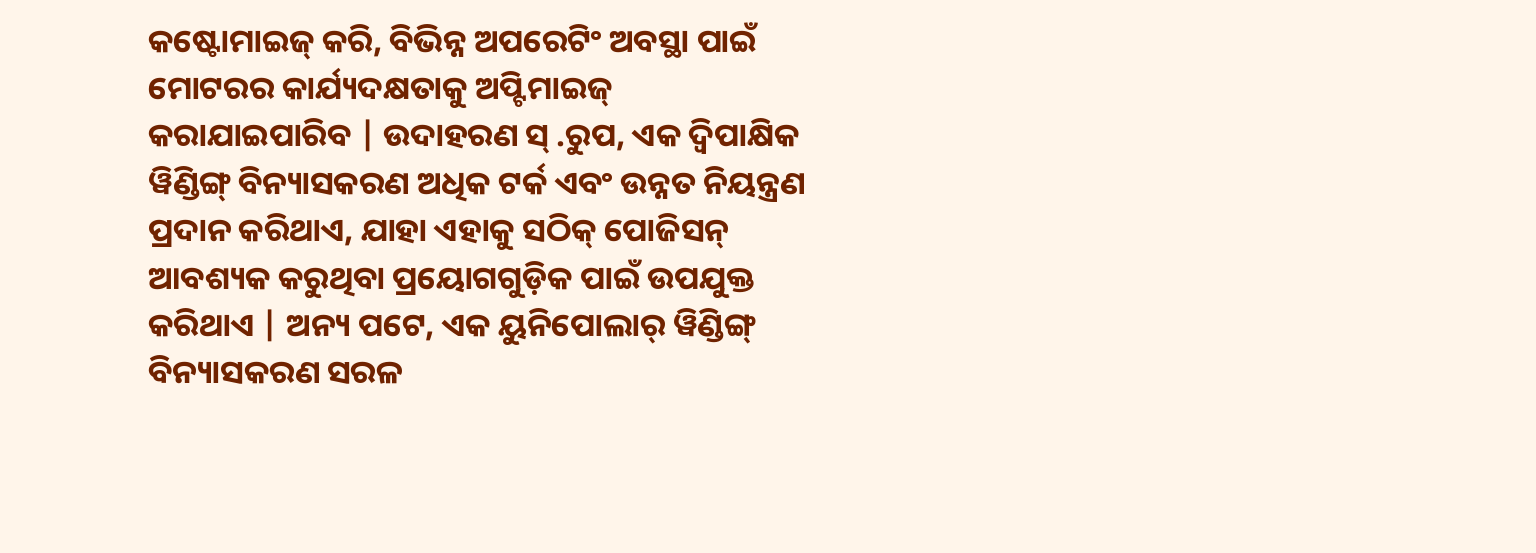କଷ୍ଟୋମାଇଜ୍ କରି, ବିଭିନ୍ନ ଅପରେଟିଂ ଅବସ୍ଥା ପାଇଁ ମୋଟରର କାର୍ଯ୍ୟଦକ୍ଷତାକୁ ଅପ୍ଟିମାଇଜ୍ କରାଯାଇପାରିବ | ଉଦାହରଣ ସ୍ .ରୁପ, ଏକ ଦ୍ୱିପାକ୍ଷିକ ୱିଣ୍ଡିଙ୍ଗ୍ ବିନ୍ୟାସକରଣ ଅଧିକ ଟର୍କ ଏବଂ ଉନ୍ନତ ନିୟନ୍ତ୍ରଣ ପ୍ରଦାନ କରିଥାଏ, ଯାହା ଏହାକୁ ସଠିକ୍ ପୋଜିସନ୍ ଆବଶ୍ୟକ କରୁଥିବା ପ୍ରୟୋଗଗୁଡ଼ିକ ପାଇଁ ଉପଯୁକ୍ତ କରିଥାଏ | ଅନ୍ୟ ପଟେ, ଏକ ୟୁନିପୋଲାର୍ ୱିଣ୍ଡିଙ୍ଗ୍ ବିନ୍ୟାସକରଣ ସରଳ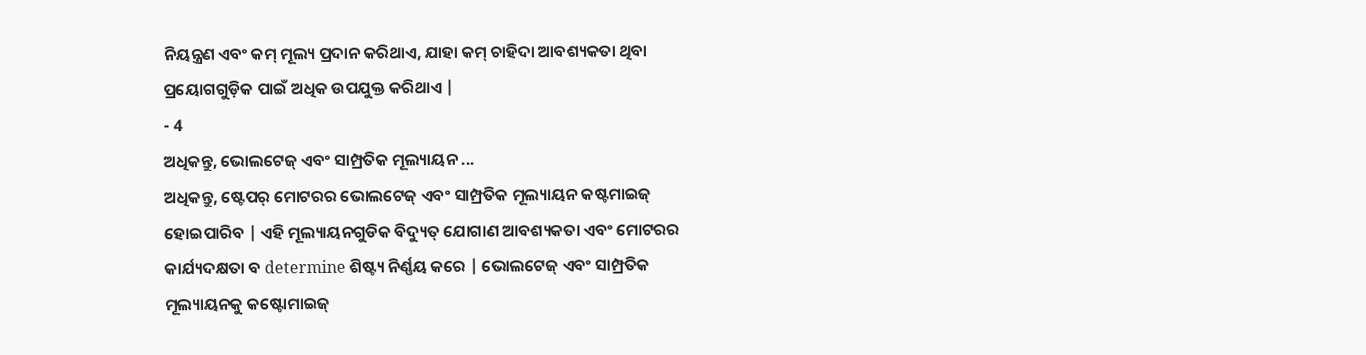ନିୟନ୍ତ୍ରଣ ଏବଂ କମ୍ ମୂଲ୍ୟ ପ୍ରଦାନ କରିଥାଏ, ଯାହା କମ୍ ଚାହିଦା ଆବଶ୍ୟକତା ଥିବା ପ୍ରୟୋଗଗୁଡ଼ିକ ପାଇଁ ଅଧିକ ଉପଯୁକ୍ତ କରିଥାଏ |
- 4
ଅଧିକନ୍ତୁ, ଭୋଲଟେଜ୍ ଏବଂ ସାମ୍ପ୍ରତିକ ମୂଲ୍ୟାୟନ ...
ଅଧିକନ୍ତୁ, ଷ୍ଟେପର୍ ମୋଟରର ଭୋଲଟେଜ୍ ଏବଂ ସାମ୍ପ୍ରତିକ ମୂଲ୍ୟାୟନ କଷ୍ଟମାଇଜ୍ ହୋଇପାରିବ | ଏହି ମୂଲ୍ୟାୟନଗୁଡିକ ବିଦ୍ୟୁତ୍ ଯୋଗାଣ ଆବଶ୍ୟକତା ଏବଂ ମୋଟରର କାର୍ଯ୍ୟଦକ୍ଷତା ବ determine ଶିଷ୍ଟ୍ୟ ନିର୍ଣ୍ଣୟ କରେ | ଭୋଲଟେଜ୍ ଏବଂ ସାମ୍ପ୍ରତିକ ମୂଲ୍ୟାୟନକୁ କଷ୍ଟୋମାଇଜ୍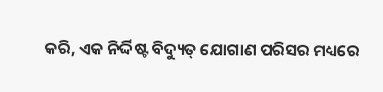କରି, ଏକ ନିର୍ଦ୍ଦିଷ୍ଟ ବିଦ୍ୟୁତ୍ ଯୋଗାଣ ପରିସର ମଧ୍ୟରେ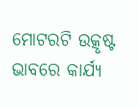ମୋଟରଟି ଉତ୍କୃଷ୍ଟ ଭାବରେ କାର୍ଯ୍ୟ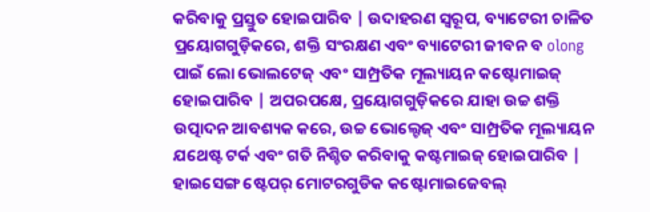କରିବାକୁ ପ୍ରସ୍ତୁତ ହୋଇପାରିବ | ଉଦାହରଣ ସ୍ୱରୂପ, ବ୍ୟାଟେରୀ ଚାଳିତ ପ୍ରୟୋଗଗୁଡ଼ିକରେ, ଶକ୍ତି ସଂରକ୍ଷଣ ଏବଂ ବ୍ୟାଟେରୀ ଜୀବନ ବ olong ପାଇଁ ଲୋ ଭୋଲଟେଜ୍ ଏବଂ ସାମ୍ପ୍ରତିକ ମୂଲ୍ୟାୟନ କଷ୍ଟୋମାଇଜ୍ ହୋଇପାରିବ | ଅପରପକ୍ଷେ, ପ୍ରୟୋଗଗୁଡ଼ିକରେ ଯାହା ଉଚ୍ଚ ଶକ୍ତି ଉତ୍ପାଦନ ଆବଶ୍ୟକ କରେ, ଉଚ୍ଚ ଭୋଲ୍ଟେଜ୍ ଏବଂ ସାମ୍ପ୍ରତିକ ମୂଲ୍ୟାୟନ ଯଥେଷ୍ଟ ଟର୍କ ଏବଂ ଗତି ନିଶ୍ଚିତ କରିବାକୁ କଷ୍ଟମାଇଜ୍ ହୋଇପାରିବ |
ହାଇସେଙ୍ଗ ଷ୍ଟେପର୍ ମୋଟରଗୁଡିକ କଷ୍ଟୋମାଇଜେବଲ୍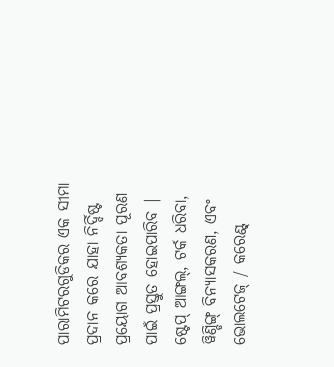ପାରାମିଟରଗୁଡିକର ଏକ ସୀମା ପ୍ରଦାନ କରେ ଯାହା ନିର୍ଦ୍ଦିଷ୍ଟ ପ୍ରୟୋଗ ଆବଶ୍ୟକତା ପୂରଣ ପାଇଁ ପ୍ରସ୍ତୁତ ହୋଇପାରିବ | ଷ୍ଟେପ୍ ଆଙ୍ଗଲ୍, ଟର୍କ ଧରିବା, ୱିଣ୍ଡିଙ୍ଗ୍ ବିନ୍ୟାସକରଣ, ଏବଂ ଭୋଲଟେଜ୍ / କରେଣ୍ଟ୍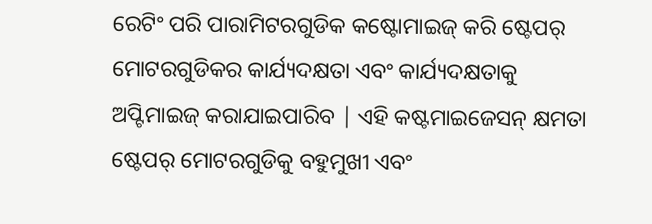ରେଟିଂ ପରି ପାରାମିଟରଗୁଡିକ କଷ୍ଟୋମାଇଜ୍ କରି ଷ୍ଟେପର୍ ମୋଟରଗୁଡିକର କାର୍ଯ୍ୟଦକ୍ଷତା ଏବଂ କାର୍ଯ୍ୟଦକ୍ଷତାକୁ ଅପ୍ଟିମାଇଜ୍ କରାଯାଇପାରିବ | ଏହି କଷ୍ଟମାଇଜେସନ୍ କ୍ଷମତା ଷ୍ଟେପର୍ ମୋଟରଗୁଡିକୁ ବହୁମୁଖୀ ଏବଂ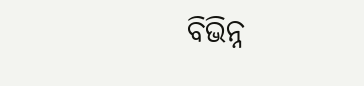ବିଭିନ୍ନ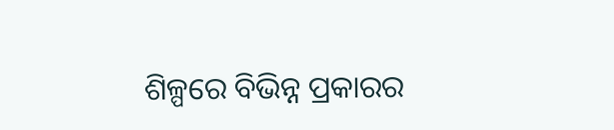ଶିଳ୍ପରେ ବିଭିନ୍ନ ପ୍ରକାରର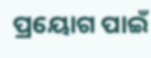ପ୍ରୟୋଗ ପାଇଁ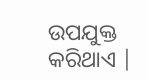ଉପଯୁକ୍ତ କରିଥାଏ |